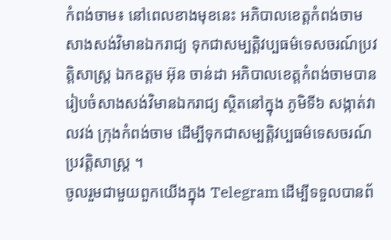កំពង់ចាម៖ នៅពេលខាងមុខនេះ អភិបាលខេត្តកំពង់ចាម សាងសង់វិមានឯករាជ្យ ទុកជាសម្បត្តិវប្បធម៌ទេសចរណ៍ប្រវត្តិសាស្រ្ត ឯកឧត្តម អ៊ុន ចាន់ដា អភិបាលខេត្តកំពង់ចាមបានរៀបចំសាងសង់វិមានឯករាជ្យ ស្ថិតនៅក្នុង ភូមិទី៦ សង្កាត់វាលវង់ ក្រុងកំពង់ចាម ដើម្បីទុកជាសម្បត្ដិវប្បធម៌ទេសចរណ៍ ប្រវត្តិសាស្រ្ត ។
ចូលរួមជាមួយពួកយើងក្នុង Telegram ដើម្បីទទួលបានព័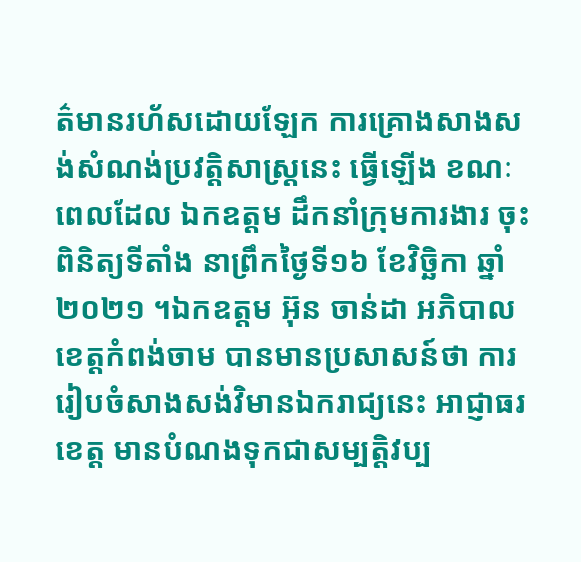ត៌មានរហ័សដោយឡែក ការគ្រោងសាងសង់សំណង់ប្រវត្តិសាស្ត្រនេះ ធ្វើឡើង ខណៈពេលដែល ឯកឧត្តម ដឹកនាំក្រុមការងារ ចុះពិនិត្យទីតាំង នាព្រឹកថ្ងៃទី១៦ ខែវិច្ឆិកា ឆ្នាំ២០២១ ។ឯកឧត្តម អ៊ុន ចាន់ដា អភិបាលខេត្តកំពង់ចាម បានមានប្រសាសន៍ថា ការរៀបចំសាងសង់វិមានឯករាជ្យនេះ អាជ្ញាធរខេត្ត មានបំណងទុកជាសម្បត្តិវប្ប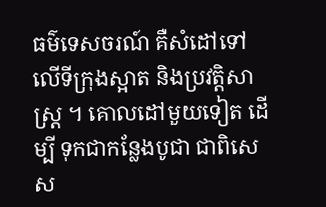ធម៌ទេសចរណ៍ គឺសំដៅទៅលើទីក្រុងស្អាត និងប្រវត្តិសាស្រ្ត ។ គោលដៅមួយទៀត ដើម្បី ទុកជាកន្លែងបូជា ជាពិសេស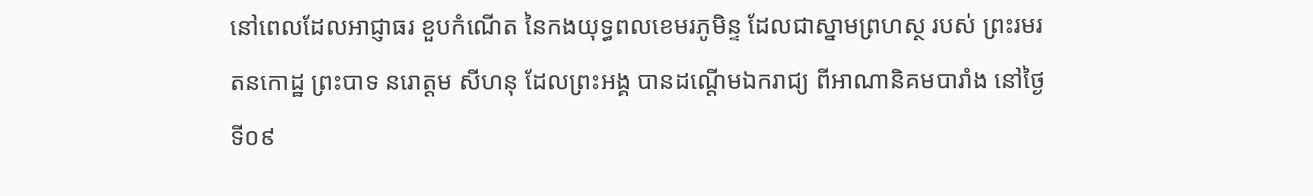នៅពេលដែលអាជ្ញាធរ ខួបកំណើត នៃកងយុទ្ធពលខេមរភូមិន្ទ ដែលជាស្នាមព្រហស្ថ របស់ ព្រះរមរតនកោដ្ឋ ព្រះបាទ នរោត្ដម សីហនុ ដែលព្រះអង្គ បានដណ្ដើមឯករាជ្យ ពីអាណានិគមបារាំង នៅថ្ងៃទី០៩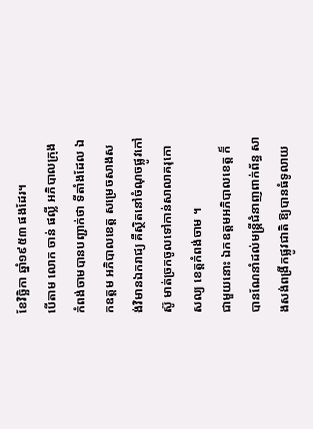ខែវិច្ឆិកា ឆ្នាំ១៩៥៣ ផងដែរ។
បើតាម លោក ចាន់ ផល្លី អភិបាលក្រុងកំពង់ចាមបានបញ្ជាក់ថា ទីតាំងដែល ឯកឧត្តម អភិបាលខេត្ត សម្រេចសាងសង់វិមានឯករាជ្យ គឺស្ថិតនៅចំណុចផ្លូវកៅស៊ូ មាត់ច្រកចូលទៅកាន់សាលាគរុកោសល្យ ខេត្តកំពង់ចាម ។
ជាមួយនោះ ឯកឧត្តមអភិបាលខេត្ត ក៏បានណែនាំដល់មន្ត្រីជំនាញពាក់ព័ន្ធ សាងសង់ពង្រីកផ្លូវជាតិ ឱ្យបានធំទូលាយ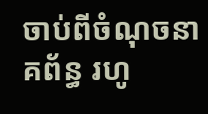ចាប់ពីចំណុចនាគព័ន្ធ រហូ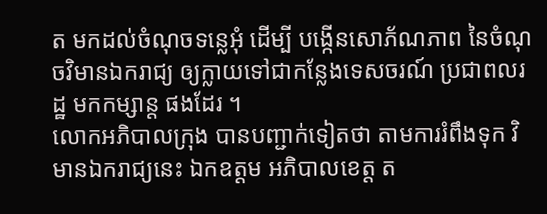ត មកដល់ចំណុចទន្លេអុំ ដើម្បី បង្កើនសោភ័ណភាព នៃចំណុចវិមានឯករាជ្យ ឲ្យក្លាយទៅជាកន្លែងទេសចរណ៍ ប្រជាពលរដ្ឋ មកកម្សាន្ត ផងដែរ ។
លោកអភិបាលក្រុង បានបញ្ជាក់ទៀតថា តាមការរំពឹងទុក វិមានឯករាជ្យនេះ ឯកឧត្តម អភិបាលខេត្ត ត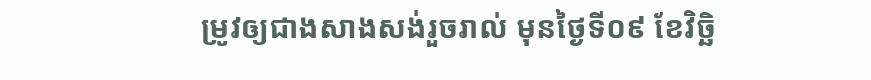ម្រូវឲ្យជាងសាងសង់រួចរាល់ មុនថ្ងៃទី០៩ ខែវិច្ឆិ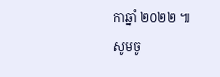កាឆ្នាំ ២០២២ ៕
សូមចូ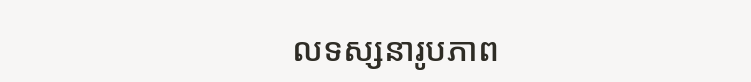លទស្សនារូបភាព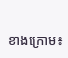ខាងក្រោម៖